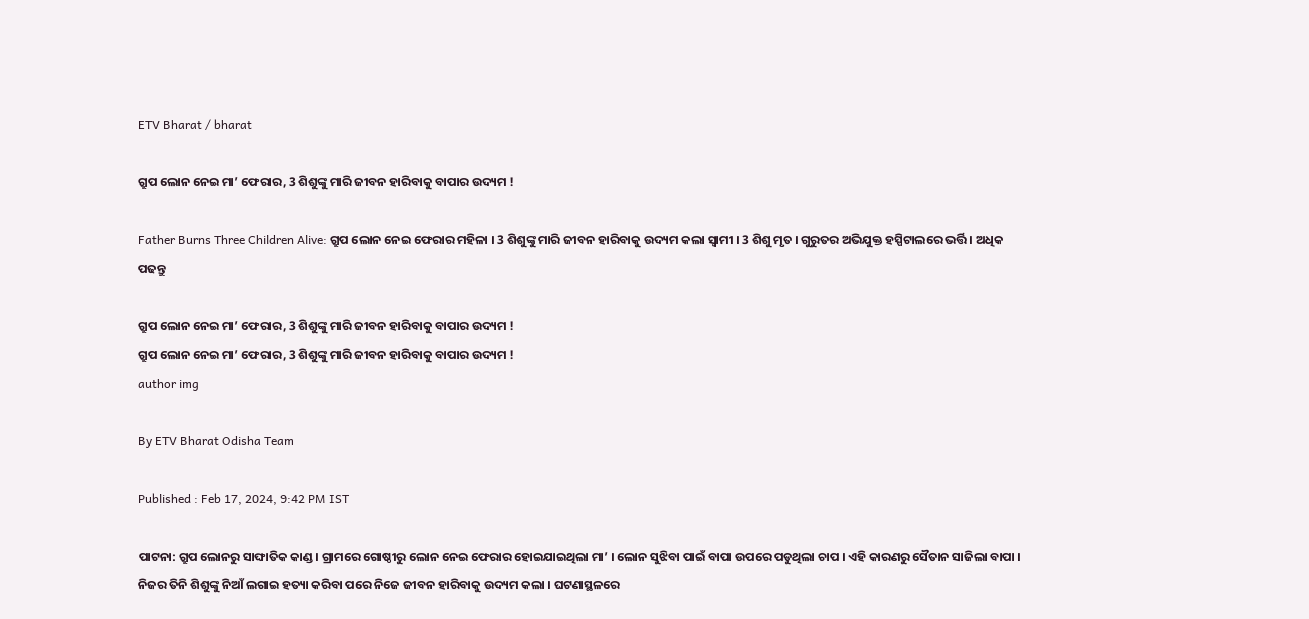ETV Bharat / bharat

ଗ୍ରୁପ ଲୋନ ନେଇ ମା’ ଫେରାର, 3 ଶିଶୁଙ୍କୁ ମାରି ଜୀବନ ହାରିବାକୁ ବାପାର ଉଦ୍ୟମ !

Father Burns Three Children Alive: ଗ୍ରୁପ ଲୋନ ନେଇ ଫେରାର ମହିଳା । 3 ଶିଶୁଙ୍କୁ ମାରି ଜୀବନ ହାରିବାକୁ ଉଦ୍ୟମ କଲା ସ୍ବାମୀ । 3 ଶିଶୁ ମୃତ । ଗୁରୁତର ଅଭିଯୁକ୍ତ ହସ୍ପିଟାଲରେ ଭର୍ତ୍ତି । ଅଧିକ ପଢନ୍ତୁ

ଗ୍ରୁପ ଲୋନ ନେଇ ମା’ ଫେରାର, 3 ଶିଶୁଙ୍କୁ ମାରି ଜୀବନ ହାରିବାକୁ ବାପାର ଉଦ୍ୟମ !
ଗ୍ରୁପ ଲୋନ ନେଇ ମା’ ଫେରାର, 3 ଶିଶୁଙ୍କୁ ମାରି ଜୀବନ ହାରିବାକୁ ବାପାର ଉଦ୍ୟମ !
author img

By ETV Bharat Odisha Team

Published : Feb 17, 2024, 9:42 PM IST

ପାଟନା: ଗ୍ରୁପ ଲୋନରୁ ସାଙ୍ଘାତିକ କାଣ୍ଡ । ଗ୍ରାମରେ ଗୋଷ୍ଠୀରୁ ଲୋନ ନେଇ ଫେରାର ହୋଇଯାଇଥିଲା ମା’ । ଲୋନ ସୁଝିବା ପାଇଁ ବାପା ଉପରେ ପଡୁଥିଲା ଚାପ । ଏହି କାରଣରୁ ସୈତାନ ସାଜିଲା ବାପା । ନିଜର ତିନି ଶିଶୁଙ୍କୁ ନିଆଁ ଲଗାଇ ହତ୍ୟା କରିବା ପରେ ନିଜେ ଜୀବନ ହାରିବାକୁ ଉଦ୍ୟମ କଲା । ଘଟଣାସ୍ଥଳରେ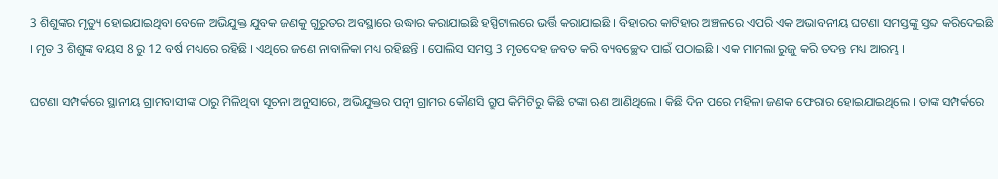3 ଶିଶୁଙ୍କର ମୃତ୍ୟୁ ହୋଇଯାଇଥିବା ବେଳେ ଅଭିଯୁକ୍ତ ଯୁବକ ଜଣକୁ ଗୁରୁତର ଅବସ୍ଥାରେ ଉଦ୍ଧାର କରାଯାଇଛି ହସ୍ପିଟାଲରେ ଭର୍ତ୍ତି କରାଯାଇଛି । ବିହାରର କାଟିହାର ଅଞ୍ଚଳରେ ଏପରି ଏକ ଅଭାବନୀୟ ଘଟଣା ସମସ୍ତଙ୍କୁ ସ୍ତବ୍ଦ କରିଦେଇଛି । ମୃତ 3 ଶିଶୁଙ୍କ ବୟସ 8 ରୁ 12 ବର୍ଷ ମଧ୍ୟରେ ରହିଛି । ଏଥିରେ ଜଣେ ନାବାଳିକା ମଧ୍ୟ ରହିଛନ୍ତି । ପୋଲିସ ସମସ୍ତ 3 ମୃତଦେହ ଜବତ କରି ବ୍ୟବଚ୍ଛେଦ ପାଇଁ ପଠାଇଛି । ଏକ ମାମଲା ରୁଜୁ କରି ତଦନ୍ତ ମଧ୍ୟ ଆରମ୍ଭ ।

ଘଟଣା ସମ୍ପର୍କରେ ସ୍ଥାନୀୟ ଗ୍ରାମବାସୀଙ୍କ ଠାରୁ ମିଳିଥିବା ସୂଚନା ଅନୁସାରେ, ଅଭିଯୁକ୍ତର ପତ୍ନୀ ଗ୍ରାମର କୌଣସି ଗ୍ରୁପ କିମିଟିରୁ କିଛି ଟଙ୍କା ଋଣ ଆଣିଥିଲେ । କିଛି ଦିନ ପରେ ମହିଳା ଜଣକ ଫେରାର ହୋଇଯାଇଥିଲେ । ତାଙ୍କ ସମ୍ପର୍କରେ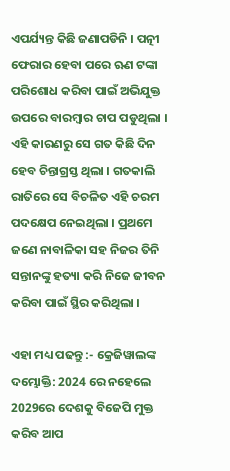ଏପର୍ଯ୍ୟନ୍ତ କିଛି ଜଣାପଡିନି । ପତ୍ନୀ ଫେରାର ହେବା ପରେ ଋଣ ଟଙ୍କା ପରିଶୋଧ କରିବା ପାଇଁ ଅଭିଯୁକ୍ତ ଉପରେ ବାରମ୍ବାର ଚାପ ପଡୁଥିଲା । ଏହି କାରଣରୁ ସେ ଗତ କିଛି ଦିନ ହେବ ଚିନ୍ତାଗ୍ରସ୍ତ ଥିଲା । ଗତକାଲି ରାତିରେ ସେ ବିଚଳିତ ଏହି ଚରମ ପଦକ୍ଷେପ ନେଇଥିଲା । ପ୍ରଥମେ ଜଣେ ନାବାଳିକା ସହ ନିଜର ତିନି ସନ୍ତାନଙ୍କୁ ହତ୍ୟା କରି ନିଜେ ଜୀବନ କରିବା ପାଇଁ ସ୍ଥିର କରିଥିଲା ।

ଏହା ମଧ୍ୟ ପଢନ୍ତୁ :- କ୍ରେଜିୱାଲଙ୍କ ଦମ୍ଭୋକ୍ତି: 2024 ରେ ନହେଲେ 2029ରେ ଦେଶକୁ ବିଜେପି ମୁକ୍ତ କରିବ ଆପ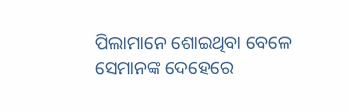ପିଲାମାନେ ଶୋଇଥିବା ବେଳେ ସେମାନଙ୍କ ଦେହେରେ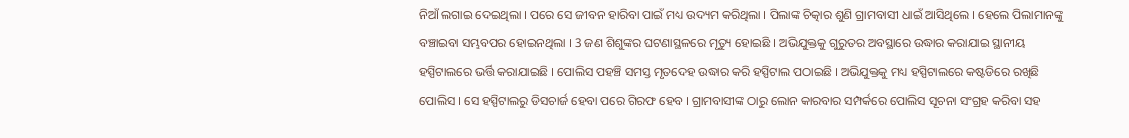ନିଆଁ ଲଗାଇ ଦେଇଥିଲା । ପରେ ସେ ଜୀବନ ହାରିବା ପାଇଁ ମଧ୍ୟ ଉଦ୍ୟମ କରିଥିଲା । ପିଲାଙ୍କ ଚିତ୍କାର ଶୁଣି ଗ୍ରାମବାସୀ ଧାଇଁ ଆସିଥିଲେ । ହେଲେ ପିଲାମାନଙ୍କୁ ବଞ୍ଚାଇବା ସମ୍ଭବପର ହୋଇନଥିଲା । 3 ଜଣ ଶିଶୁଙ୍କର ଘଟଣାସ୍ଥଳରେ ମୃତ୍ୟୁ ହୋଇଛି । ଅଭିଯୁକ୍ତକୁ ଗୁରୁତର ଅବସ୍ଥାରେ ଉଦ୍ଧାର କରାଯାଇ ସ୍ଥାନୀୟ ହସ୍ପିଟାଲରେ ଭର୍ତ୍ତି କରାଯାଇଛି । ପୋଲିସ ପହଞ୍ଚି ସମସ୍ତ ମୃତଦେହ ଉଦ୍ଧାର କରି ହସ୍ପିଟାଲ ପଠାଇଛି । ଅଭିଯୁକ୍ତକୁ ମଧ୍ୟ ହସ୍ପିଟାଲରେ କଷ୍ଟଡିରେ ରଖିଛି ପୋଲିସ । ସେ ହସ୍ପିଟାଲରୁ ଡିସଚାର୍ଜ ହେବା ପରେ ଗିରଫ ହେବ । ଗ୍ରାମବାସୀଙ୍କ ଠାରୁ ଲୋନ କାରବାର ସମ୍ପର୍କରେ ପୋଲିସ ସୂଚନା ସଂଗ୍ରହ କରିବା ସହ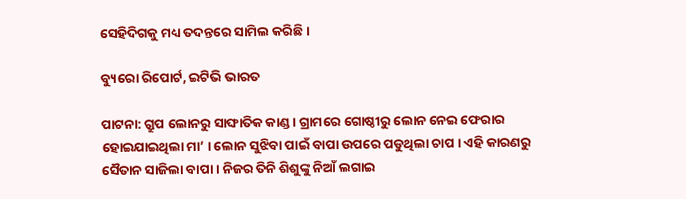ସେହିଦିଗକୁ ମଧ୍ୟ ତଦନ୍ତରେ ସାମିଲ କରିଛି ।

ବ୍ୟୁରୋ ରିପୋର୍ଟ, ଇଟିଭି ଭାରତ

ପାଟନା: ଗ୍ରୁପ ଲୋନରୁ ସାଙ୍ଘାତିକ କାଣ୍ଡ । ଗ୍ରାମରେ ଗୋଷ୍ଠୀରୁ ଲୋନ ନେଇ ଫେରାର ହୋଇଯାଇଥିଲା ମା’ । ଲୋନ ସୁଝିବା ପାଇଁ ବାପା ଉପରେ ପଡୁଥିଲା ଚାପ । ଏହି କାରଣରୁ ସୈତାନ ସାଜିଲା ବାପା । ନିଜର ତିନି ଶିଶୁଙ୍କୁ ନିଆଁ ଲଗାଇ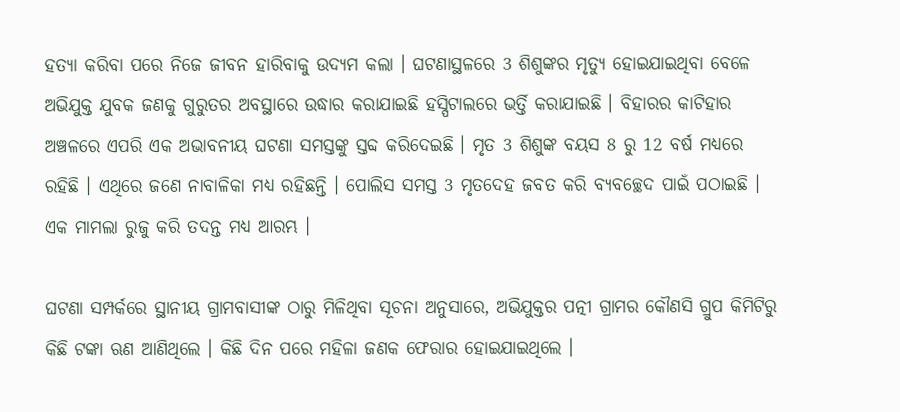ହତ୍ୟା କରିବା ପରେ ନିଜେ ଜୀବନ ହାରିବାକୁ ଉଦ୍ୟମ କଲା । ଘଟଣାସ୍ଥଳରେ 3 ଶିଶୁଙ୍କର ମୃତ୍ୟୁ ହୋଇଯାଇଥିବା ବେଳେ ଅଭିଯୁକ୍ତ ଯୁବକ ଜଣକୁ ଗୁରୁତର ଅବସ୍ଥାରେ ଉଦ୍ଧାର କରାଯାଇଛି ହସ୍ପିଟାଲରେ ଭର୍ତ୍ତି କରାଯାଇଛି । ବିହାରର କାଟିହାର ଅଞ୍ଚଳରେ ଏପରି ଏକ ଅଭାବନୀୟ ଘଟଣା ସମସ୍ତଙ୍କୁ ସ୍ତବ୍ଦ କରିଦେଇଛି । ମୃତ 3 ଶିଶୁଙ୍କ ବୟସ 8 ରୁ 12 ବର୍ଷ ମଧ୍ୟରେ ରହିଛି । ଏଥିରେ ଜଣେ ନାବାଳିକା ମଧ୍ୟ ରହିଛନ୍ତି । ପୋଲିସ ସମସ୍ତ 3 ମୃତଦେହ ଜବତ କରି ବ୍ୟବଚ୍ଛେଦ ପାଇଁ ପଠାଇଛି । ଏକ ମାମଲା ରୁଜୁ କରି ତଦନ୍ତ ମଧ୍ୟ ଆରମ୍ଭ ।

ଘଟଣା ସମ୍ପର୍କରେ ସ୍ଥାନୀୟ ଗ୍ରାମବାସୀଙ୍କ ଠାରୁ ମିଳିଥିବା ସୂଚନା ଅନୁସାରେ, ଅଭିଯୁକ୍ତର ପତ୍ନୀ ଗ୍ରାମର କୌଣସି ଗ୍ରୁପ କିମିଟିରୁ କିଛି ଟଙ୍କା ଋଣ ଆଣିଥିଲେ । କିଛି ଦିନ ପରେ ମହିଳା ଜଣକ ଫେରାର ହୋଇଯାଇଥିଲେ ।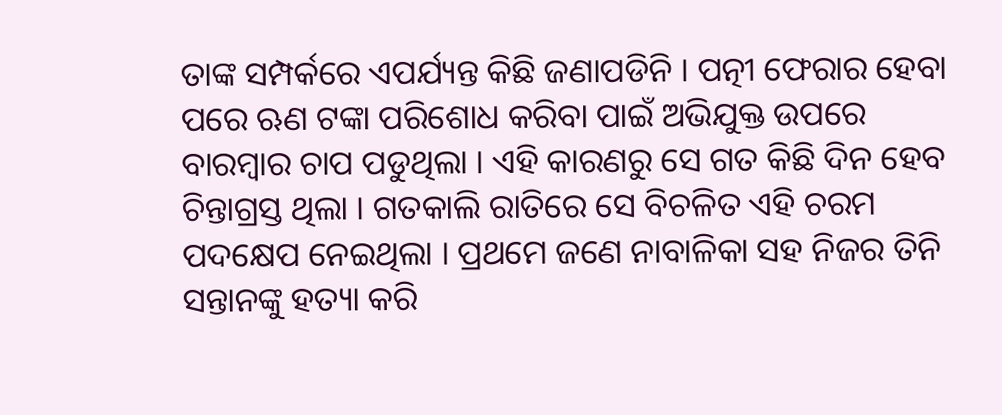ତାଙ୍କ ସମ୍ପର୍କରେ ଏପର୍ଯ୍ୟନ୍ତ କିଛି ଜଣାପଡିନି । ପତ୍ନୀ ଫେରାର ହେବା ପରେ ଋଣ ଟଙ୍କା ପରିଶୋଧ କରିବା ପାଇଁ ଅଭିଯୁକ୍ତ ଉପରେ ବାରମ୍ବାର ଚାପ ପଡୁଥିଲା । ଏହି କାରଣରୁ ସେ ଗତ କିଛି ଦିନ ହେବ ଚିନ୍ତାଗ୍ରସ୍ତ ଥିଲା । ଗତକାଲି ରାତିରେ ସେ ବିଚଳିତ ଏହି ଚରମ ପଦକ୍ଷେପ ନେଇଥିଲା । ପ୍ରଥମେ ଜଣେ ନାବାଳିକା ସହ ନିଜର ତିନି ସନ୍ତାନଙ୍କୁ ହତ୍ୟା କରି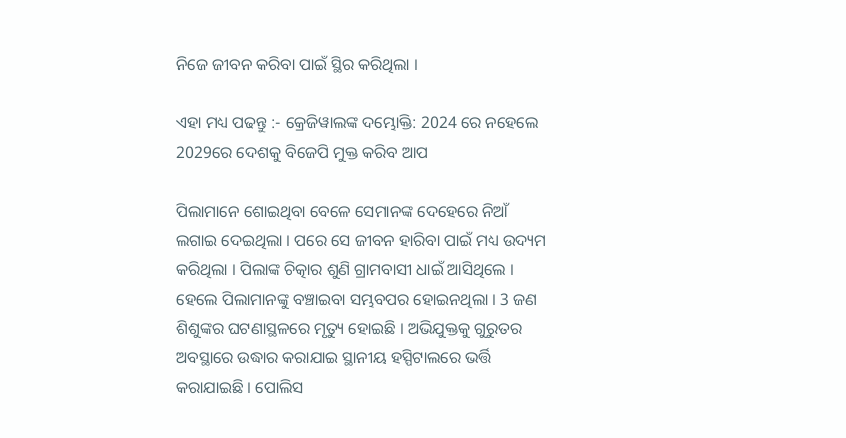ନିଜେ ଜୀବନ କରିବା ପାଇଁ ସ୍ଥିର କରିଥିଲା ।

ଏହା ମଧ୍ୟ ପଢନ୍ତୁ :- କ୍ରେଜିୱାଲଙ୍କ ଦମ୍ଭୋକ୍ତି: 2024 ରେ ନହେଲେ 2029ରେ ଦେଶକୁ ବିଜେପି ମୁକ୍ତ କରିବ ଆପ

ପିଲାମାନେ ଶୋଇଥିବା ବେଳେ ସେମାନଙ୍କ ଦେହେରେ ନିଆଁ ଲଗାଇ ଦେଇଥିଲା । ପରେ ସେ ଜୀବନ ହାରିବା ପାଇଁ ମଧ୍ୟ ଉଦ୍ୟମ କରିଥିଲା । ପିଲାଙ୍କ ଚିତ୍କାର ଶୁଣି ଗ୍ରାମବାସୀ ଧାଇଁ ଆସିଥିଲେ । ହେଲେ ପିଲାମାନଙ୍କୁ ବଞ୍ଚାଇବା ସମ୍ଭବପର ହୋଇନଥିଲା । 3 ଜଣ ଶିଶୁଙ୍କର ଘଟଣାସ୍ଥଳରେ ମୃତ୍ୟୁ ହୋଇଛି । ଅଭିଯୁକ୍ତକୁ ଗୁରୁତର ଅବସ୍ଥାରେ ଉଦ୍ଧାର କରାଯାଇ ସ୍ଥାନୀୟ ହସ୍ପିଟାଲରେ ଭର୍ତ୍ତି କରାଯାଇଛି । ପୋଲିସ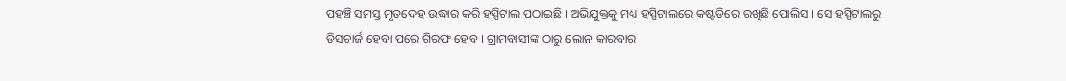ପହଞ୍ଚି ସମସ୍ତ ମୃତଦେହ ଉଦ୍ଧାର କରି ହସ୍ପିଟାଲ ପଠାଇଛି । ଅଭିଯୁକ୍ତକୁ ମଧ୍ୟ ହସ୍ପିଟାଲରେ କଷ୍ଟଡିରେ ରଖିଛି ପୋଲିସ । ସେ ହସ୍ପିଟାଲରୁ ଡିସଚାର୍ଜ ହେବା ପରେ ଗିରଫ ହେବ । ଗ୍ରାମବାସୀଙ୍କ ଠାରୁ ଲୋନ କାରବାର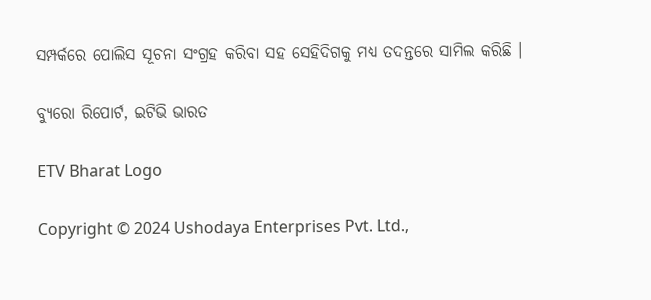ସମ୍ପର୍କରେ ପୋଲିସ ସୂଚନା ସଂଗ୍ରହ କରିବା ସହ ସେହିଦିଗକୁ ମଧ୍ୟ ତଦନ୍ତରେ ସାମିଲ କରିଛି ।

ବ୍ୟୁରୋ ରିପୋର୍ଟ, ଇଟିଭି ଭାରତ

ETV Bharat Logo

Copyright © 2024 Ushodaya Enterprises Pvt. Ltd.,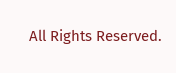All Rights Reserved.